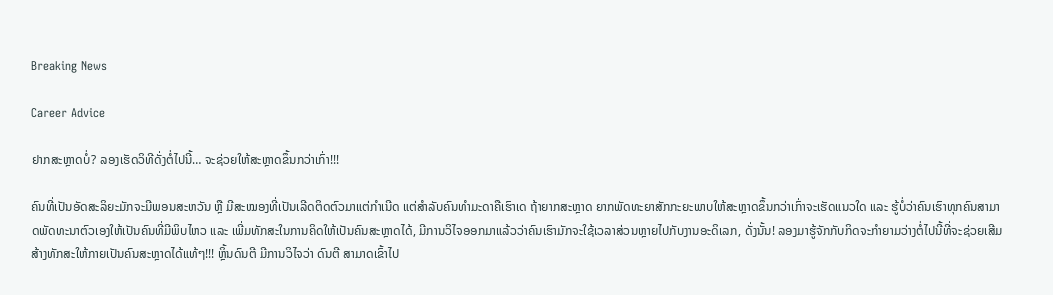Breaking News

Career Advice

ຢາກສະຫຼາດບໍ່? ລອງເຮັດວິທີດັ່ງຕໍ່ໄປນີ້… ຈະຊ່ວຍໃຫ້ສະຫຼາດຂຶ້ນກວ່າເກົ່າ!!!

ຄົນທີ່ເປັນອັດສະລິຍະມັກຈະມີພອນສະຫວັນ ຫຼື ມີສະໝອງທີ່ເປັນເລີດຕິດຕົວມາແຕ່ກຳເນີດ ແຕ່ສຳລັບຄົນທຳມະດາຄືເຮົາເດ ຖ້າຍາກສະຫຼາດ ຍາກພັດທະຍາສັກກະຍະພາບໃຫ້ສະຫຼາດຂຶ້ນກວ່າເກົ່າຈະເຮັດແນວໃດ ແລະ ຮູ້ບໍ່ວ່າຄົນເຮົາທຸກຄົນສາມາດພັດທະນາຕົວເອງໃຫ້ເປັນຄົນທີ່ມີພິບໄຫວ ແລະ ເພີ່ມທັກສະໃນການຄິດໃຫ້ເປັນຄົນສະຫຼາດໄດ້, ມີການວິໄຈອອກມາແລ້ວວ່າຄົນເຮົາມັກຈະໃຊ້ເວລາສ່ວນຫຼາຍໄປກັບງານອະດິເລກ, ດັ່ງນັ້ນ! ລອງມາຮູ້ຈັກກັບກິດຈະກຳຍາມວ່າງຕໍ່ໄປນີ້ທີ່ຈະຊ່ວຍເສີມສ້າງທັກສະໃຫ້ກາຍເປັນຄົນສະຫຼາດໄດ້ແທ້ໆ!!! ຫຼິ້ນດົນຕີ ມີການວິໄຈວ່າ ດົນຕີ ສາມາດເຂົ້າໄປ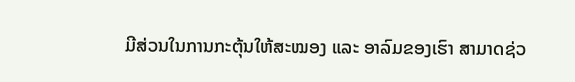ມີສ່ວນໃນການກະຕຸ້ນໃຫ້ສະໝອງ ແລະ ອາລົມຂອງເຮົາ ສາມາດຊ່ວ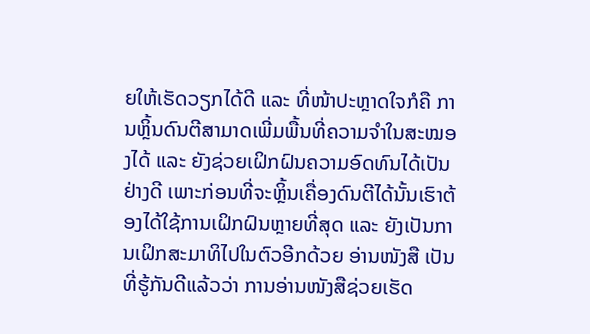ຍໃຫ້ເຮັດວຽກໄດ້ດີ ແລະ ທີ່ໜ້າປະຫຼາດໃຈກໍຄື ການຫຼິ້ນດົນຕີສາມາດເພີ່ມພື້ນທີ່ຄວາມຈຳໃນສະໝອງໄດ້ ແລະ ຍັງຊ່ວຍເຝິກຝົນຄວາມອົດທົນໄດ້ເປັນຢ່າງດີ ເພາະກ່ອນທີ່ຈະຫຼິ້ນເຄື່ອງດົນຕີໄດ້ນັ້ນເຮົາຕ້ອງໄດ້ໃຊ້ການເຝິກຝົນຫຼາຍທີ່ສຸດ ແລະ ຍັງເປັນການເຝິກສະມາທິໄປໃນຕົວອີກດ້ວຍ ອ່ານໜັງສື ເປັນທີ່ຮູ້ກັນດີແລ້ວວ່າ ການອ່ານໜັງສືຊ່ວຍເຮັດ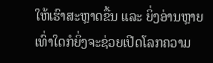ໃຫ້ເຮົາສະຫຼາດຂື້ນ ແລະ ຍິ່ງອ່ານຫຼາຍເທົ່າໃດກໍຍິ່ງຈະຊ່ວຍເປີດໂລກຄວາມ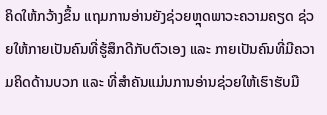ຄິດໃຫ້ກວ້າງຂຶ້ນ ແຖມການອ່ານຍັງຊ່ວຍຫຼຸດພາວະຄວາມຄຽດ ຊ່ວຍໃຫ້ກາຍເປັນຄົນທີ່ຮູ້ສຶກດີກັບຕົວເອງ ແລະ ກາຍເປັນຄົນທີ່ມີຄວາມຄິດດ້ານບວກ ແລະ ທີ່ສຳຄັນແມ່ນການອ່ານຊ່ວຍໃຫ້ເຮົາຮັບມື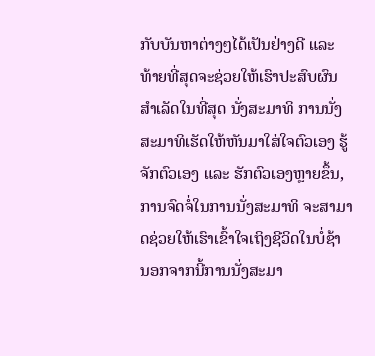ກັບບັນຫາຕ່າງໆໄດ້ເປັນຢ່າງດີ ແລະ ທ້າຍທີ່ສຸດຈະຊ່ວຍໃຫ້ເຮົາປະສົບຜົນສຳເລັດໃນທີ່ສຸດ ນັ່ງສະມາທິ ການນັ່ງສະມາທິເຮັດໃຫ້ຫັນມາໃສ່ໃຈຕົວເອງ ຮູ້ຈັກຕົວເອງ ແລະ ຮັກຕົວເອງຫຼາຍຂຶ້ນ, ການຈົດຈໍ່ໃນການນັ່ງສະມາທິ ຈະສາມາດຊ່ວຍໃຫ້ເຮົາເຂົ້າໃຈເຖິງຊີວິດໃນບໍ່ຊ້າ ນອກຈາກນີ້ການນັ່ງສະມາ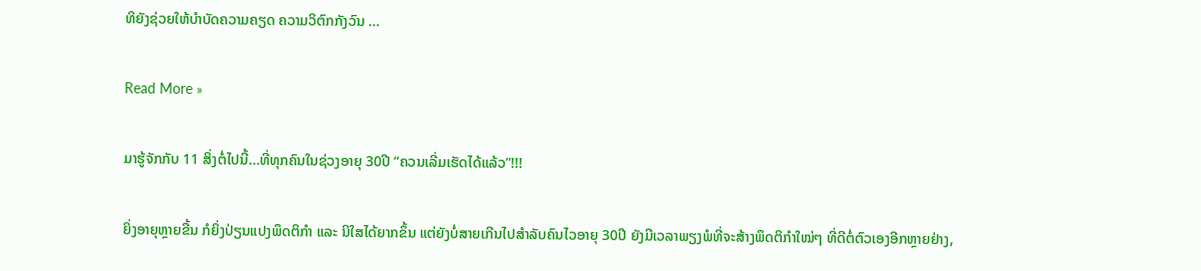ທິຍັງຊ່ວຍໃຫ້ບຳບັດຄວາມຄຽດ ຄວາມວິຕົກກັງວົນ …

Read More »

ມາຮູ້ຈັກກັບ 11 ສິ່ງຕໍ່ໄປນີ້…ທີ່ທຸກຄົນໃນຊ່ວງອາຍຸ 30ປີ “ຄວນເລີ່ມເຮັດໄດ້ແລ້ວ”!!!

ຍິ່ງອາຍຸຫຼາຍຂື້ນ ກໍຍິ່ງປ່ຽນແປງພຶດຕິກຳ ແລະ ນິໃສໄດ້ຍາກຂຶ້ນ ແຕ່ຍັງບໍ່ສາຍເກີນໄປສຳລັບຄົນໄວອາຍຸ 30ປີ ຍັງມີເວລາພຽງພໍທີ່ຈະສ້າງພຶດຕິກຳໃໝ່ໆ ທີ່ດີຕໍ່ຕົວເອງອີກຫຼາຍຢ່າງ,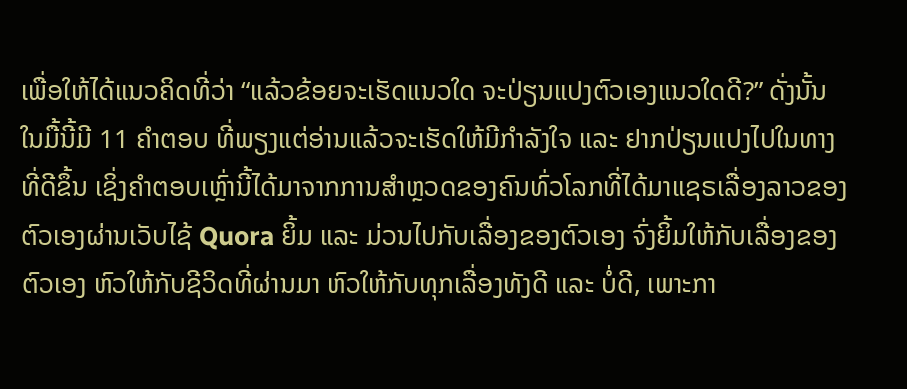ເພື່ອໃຫ້ໄດ້ແນວຄິດທີ່ວ່າ “ແລ້ວຂ້ອຍຈະເຮັດແນວໃດ ຈະປ່ຽນແປງຕົວເອງແນວໃດດີ?” ດັ່ງນັ້ນໃນມື້ນີ້ມີ 11 ຄຳຕອບ ທີ່ພຽງແຕ່ອ່ານແລ້ວຈະເຮັດໃຫ້ມີກຳລັງໃຈ ແລະ ຢາກປ່ຽນແປງໄປໃນທາງທີ່ດີຂຶ້ນ ເຊິ່ງຄຳຕອບເຫຼົ່ານີ້ໄດ້ມາຈາກການສຳຫຼວດຂອງຄົນທົ່ວໂລກທີ່ໄດ້ມາແຊຣເລື່ອງລາວຂອງຕົວເອງຜ່ານເວັບໄຊ້ Quora ຍິ້ມ ແລະ ມ່ວນໄປກັບເລື່ອງຂອງຕົວເອງ ຈົ່ງຍິ້ມໃຫ້ກັບເລື່ອງຂອງຕົວເອງ ຫົວໃຫ້ກັບຊີວິດທີ່ຜ່ານມາ ຫົວໃຫ້ກັບທຸກເລື່ອງທັງດີ ແລະ ບໍ່ດີ, ເພາະກາ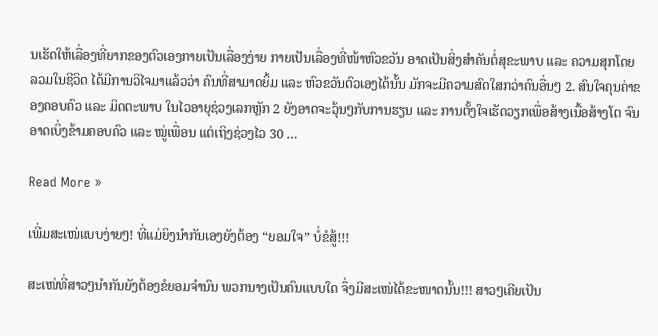ນເຮັດໃຫ້ເລື່ອງທີ່ຍາກຂອງຕົວເອງກາຍເປັນເລື່ອງງ່າຍ ກາຍເປັນເລື່ອງທີ່ໜ້າຫົວຂວັນ ອາດເປັນສິ່ງສຳຄັນຕໍ່ສຸຂະພາບ ແລະ ຄວາມສຸກໂດຍລວມໃນຊີວິດ ໄດ້ມີການວິໄຈມາແລ້ວວ່າ ຄົນທີ່ສາມາດຍິ້ມ ແລະ ຫົວຂວັນຕົວເອງໄດ້ນັ້ນ ມັກຈະມີຄວາມສົດໃສກວ່າຄົນອື່ນໆ 2. ສົນໃຈຄຸນຄ່າຂອງຄອບຄົວ ແລະ ມິດຕະພາບ ໃນໄວອາຍຸຊ່ວງເລກຫຼັກ 2 ຍັງອາດຈະວຸ້ນໆກັບການຮຽນ ແລະ ການຕັ້ງໃຈເຮັດວຽກເພື່ອສ້າງເນື້ອສ້າງໂຕ ຈົນອາດເບິ່ງຂ້າມຄອບຄົວ ແລະ ໝູ່ເພື່ອນ ແຕ່ເຖິງຊ່ວງໄວ 30 …

Read More »

ເພີ່ມສະເໜ່ແບບງ່າຍໆ! ທີ່ແມ່ຍິງນໍາກັນເອງຍັງຕ້ອງ “ຍອມໃຈ” ບໍ່ຂໍສູ້!!!

ສະເໜ່ທີ່ສາວໆນຳກັນຍັງຕ້ອງຂໍຍອມຈໍານົນ ພວກນາງເປັນຄົນແບບໃດ ຈຶ່ງມີສະເໜ່ໄດ້ຂະໜາດນັ້ນ!!! ສາວໆເຄີຍເປັນ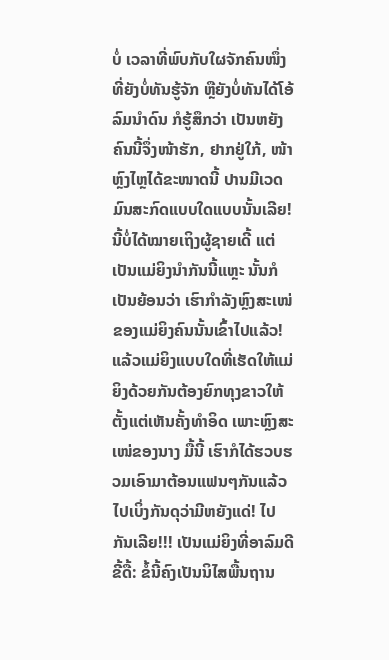ບໍ່ ເວລາທີ່ພົບກັບໃຜຈັກຄົນໜຶ່ງທີ່ຍັງບໍ່ທັນຮູ້ຈັກ ຫຼືຍັງບໍ່ທັນໄດ້ໂອ້ລົມນໍາດົນ ກໍຮູ້ສຶກວ່າ ເປັນຫຍັງຄົນນີ້ຈຶ່ງໜ້າຮັກ, ຢາກຢູ່ໃກ້, ໜ້າຫຼົງໄຫຼໄດ້ຂະໜາດນີ້ ປານມີເວດມົນສະກົດແບບໃດແບບນັ້ນເລີຍ! ນີ້ບໍ່ໄດ້ໝາຍເຖິງຜູ້ຊາຍເດີ້ ແຕ່ເປັນແມ່ຍິງນຳກັນນີ້ແຫຼະ ນັ້ນກໍເປັນຍ້ອນວ່າ ເຮົາກໍາລັງຫຼົງສະເໜ່ ຂອງແມ່ຍິງຄົນນັ້ນເຂົ້າໄປແລ້ວ! ແລ້ວແມ່ຍິງແບບໃດທີ່ເຮັດໃຫ້ແມ່ຍິງດ້ວຍກັນຕ້ອງຍົກທຸງຂາວໃຫ້ຕັ້ງແຕ່ເຫັນຄັ້ງທໍາອິດ ເພາະຫຼົງສະເໜ່ຂອງນາງ ມື້ນີ້ ເຮົາກໍໄດ້ຮວບຮວມເອົາມາຕ້ອນແຟນໆກັນແລ້ວ ໄປເບິ່ງກັນດຸວ່າມີຫຍັງແດ່! ໄປກັນເລີຍ!!! ເປັນແມ່ຍິງທີ່ອາລົມດີ ຂີ້ດື້: ຂໍ້ນີ້ຄົງເປັນນິໄສພື້ນຖານ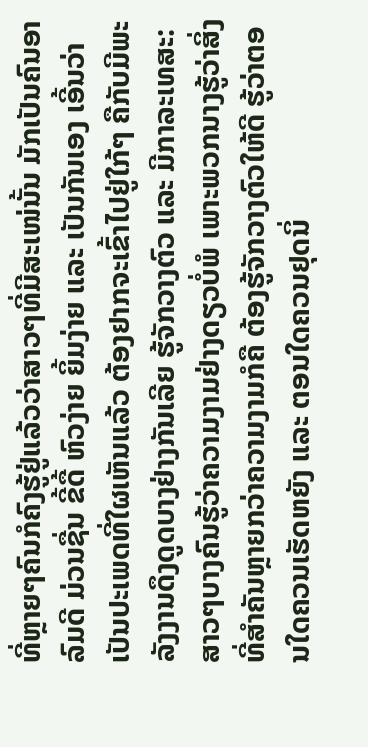ທີ່ຫຼາຍໆຄົນກໍຄົງຮູ້ຢູ່ແລ້ວວ່າສາວໆທີ່ມີສະເໜ່ນັ້ນ ມັກເປັນຄົນອາລົມດີ ມ່ວນຊື່ນ ຂີ້ດື້ ຫົວງ່າຍ ຍິ້ມງ່າຍ ແລະ ເປັນກັນເອງ ເອີ້ນວ່າ ເປັນປະເພດທີ່ໃຜເຫັນແລ້ວ ຕ້ອງຢາກຈະເຂົ້າໄປຢູ່ໃກ້ໆ ຄືກັບມີພະລັງງານດຶງດູດບາງຢ່າງກັນເລີຍ ຮູ້ຈັກວາງຕົວ ແລະ ມີກາລະເທສະ: ສາວໆບາງຄົນຮູ້ວ່າຄວາມງາມຢ່າງດຽວບໍ່ພໍ ເພາະພວກນາງຮູ້ວ່າສິ່ງທີ່ສໍາຄັນຫຼາຍກວ່າຄວາມງາມກໍຄື ຕ້ອງຮູ້ຈັກວາງຕົວໃຫ້ດີ ຮູ້ວ່າຕອນໃດຄວນເຮັດຫຍັງ ແລະ ຕອນໃດຄວນຢຸດນິ່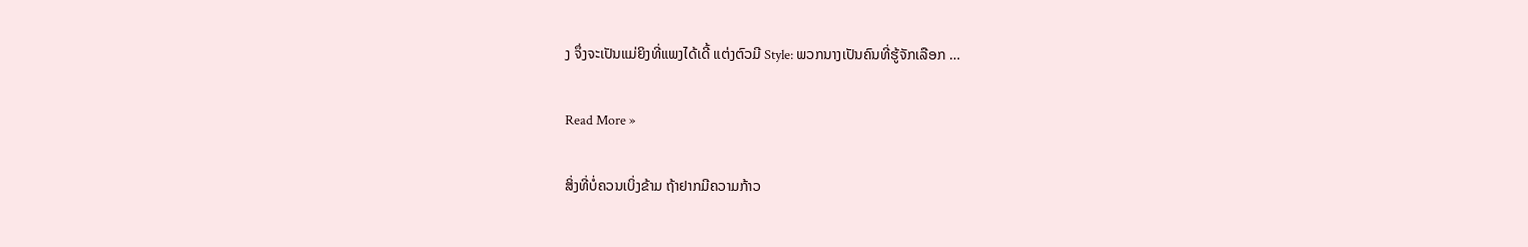ງ ຈຶ່ງຈະເປັນແມ່ຍິງທີ່ແພງໄດ້ເດີ້ ແຕ່ງຕົວມີ Style: ພວກນາງເປັນຄົນທີ່ຮູ້ຈັກເລືອກ …

Read More »

ສິ່ງທີ່ບໍ່ຄວນເບິ່ງຂ້າມ ຖ້າຢາກມີຄວາມກ້າວ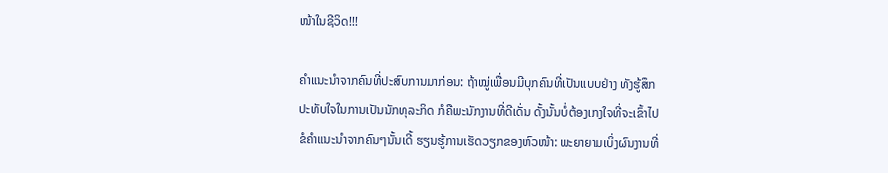ໜ້າໃນຊີວິດ!!!

ຄຳແນະນຳຈາກຄົນທີ່ປະສົບການມາກ່ອນ: ຖ້າໝູ່ເພື່ອນມີບຸກຄົນທີ່ເປັນແບບຢ່າງ ທັງຮູ້ສຶກປະທັບໃຈໃນການເປັນນັກທຸລະກິດ ກໍຄືພະນັກງານທີ່ດີເດັ່ນ ດັ້ງນັ້ນບໍ່ຕ້ອງເກງໃຈທີ່ຈະເຂົ້າໄປຂໍຄຳແນະນຳຈາກຄົນໆນັ້ນເດີ້ ຮຽນຮູ້ການເຮັດວຽກຂອງຫົວໜ້າ: ພະຍາຍາມເບິ່ງຜົນງານທີ່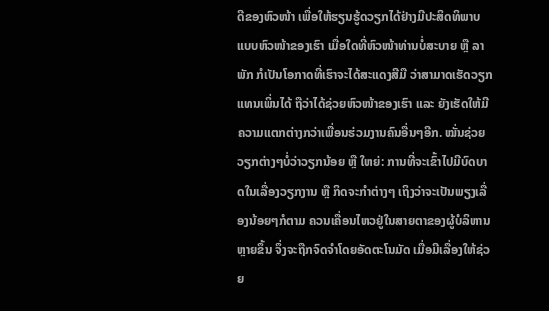ດີຂອງຫົວໜ້າ ເພື່ອໃຫ້ຮຽນຮູ້ດວຽກໄດ້ຢ່າງມີປະສິດທິພາບ ແບບຫົວໜ້າຂອງເຮົາ ເມື່ອໃດທີ່ຫົວໜ້າທ່ານບໍ່ສະບາຍ ຫຼື ລາພັກ ກໍເປັນໂອກາດທີ່ເຮົາຈະໄດ້ສະແດງສີມື ວ່າສາມາດເຮັດວຽກແທນເພິ່ນໄດ້ ຖືວ່າໄດ້ຊ່ວຍຫົວໜ້າຂອງເຮົາ ແລະ ຍັງເຮັດໃຫ້ມີຄວາມແຕກຕ່າງກວ່າເພື່ອນຮ່ວມງານຄົນອື່ນໆອີກ. ໝັ່ນຊ່ວຍວຽກຕ່າງໆບໍ່ວ່າວຽກນ້ອຍ ຫຼື ໃຫຍ່: ການທີ່ຈະເຂົ້າໄປມີບົດບາດໃນເລື່ອງວຽກງານ ຫຼື ກິດຈະກຳຕ່າງໆ ເຖິງວ່າຈະເປັນພຽງເລື່ອງນ້ອຍໆກໍຕາມ ຄວນເຄື່ອນໄຫວຢູ່ໃນສາຍຕາຂອງຜູ້ບໍລິຫານຫຼາຍຂຶ້ນ ຈຶ່ງຈະຖືກຈົດຈໍາໂດຍອັດຕະໂນມັດ ເມື່ອມີເລື່ອງໃຫ້ຊ່ວຍ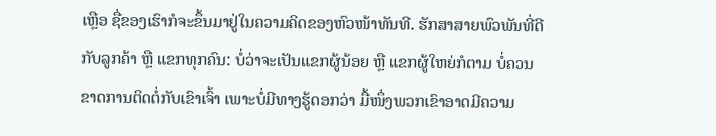ເຫຼືອ ຊື່ຂອງເຮົາກໍຈະຂຶ້ນມາຢູ່ໃນຄວາມຄິດຂອງຫົວໜ້າທັນທີ. ຮັກສາສາຍພົວພັນທີ່ດີກັບລູກຄ້າ ຫຼື ແຂກທຸກຄົນ: ບໍ່ວ່າຈະເປັນແຂກຜູ້ນ້ອຍ ຫຼື ແຂກຜູ້ໃຫຍ່ກໍຕາມ ບໍ່ຄວນຂາດການຕິດຕໍ່ກັບເຂົາເຈົ້າ ເພາະບໍ່ມີທາງຮູ້ດອກວ່າ ມື້ໜຶ່ງພວກເຂົາອາດມີຄວາມ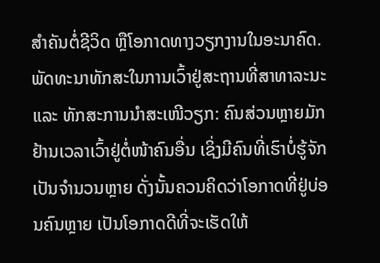ສຳຄັນຕໍ່ຊີວິດ ຫຼືໂອກາດທາງວຽກງານໃນອະນາຄົດ. ພັດທະນາທັກສະໃນການເວົ້າຢູ່ສະຖານທີ່ສາທາລະນະ ແລະ ທັກສະການນຳສະເໜີວຽກ: ຄົນສ່ວນຫຼາຍມັກຢ້ານເວລາເວົ້າຢູ່ຕໍ່ໜ້າຄົນອື່ນ ເຊິ່ງມີຄົນທີ່ເຮົາບໍ່ຮູ້ຈັກເປັນຈຳນວນຫຼາຍ ດັ່ງນັ້ນຄວນຄິດວ່າໂອກາດທີ່ຢູ່ບ່ອນຄົນຫຼາຍ ເປັນໂອກາດດີທີ່ຈະເຮັດໃຫ້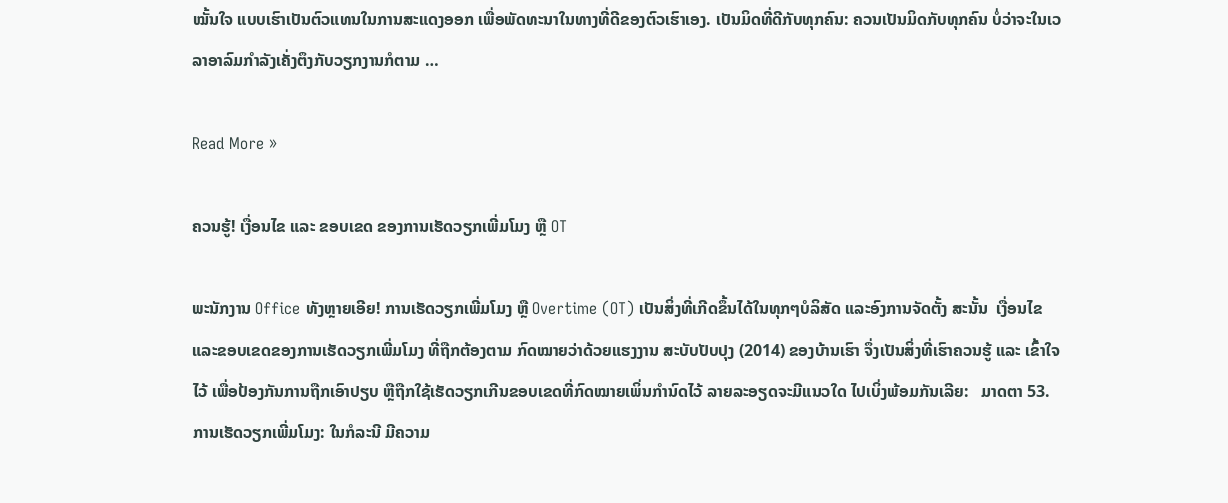ໝັ້ນໃຈ ແບບເຮົາເປັນຕົວແທນໃນການສະແດງອອກ ເພື່ອພັດທະນາໃນທາງທີ່ດີຂອງຕົວເຮົາເອງ. ເປັນມິດທີ່ດີກັບທຸກຄົນ: ຄວນເປັນມິດກັບທຸກຄົນ ບໍ່ວ່າຈະໃນເວລາອາລົມກຳລັງເຄັ່ງຕຶງກັບວຽກງານກໍຕາມ …

Read More »

ຄວນຮູ້! ເງື່ອນໄຂ ແລະ ຂອບເຂດ ຂອງການເຮັດວຽກເພີ່ມໂມງ ຫຼື OT

ພະນັກງານ Office ທັງຫຼາຍເອີຍ! ການເຮັດວຽກເພີ່ມໂມງ ຫຼື Overtime (OT) ເປັນສິ່ງທີ່ເກີດຂຶ້ນໄດ້ໃນທຸກໆບໍລິສັດ ແລະອົງການຈັດຕັ້ງ ສະນັ້ນ  ເງື່ອນໄຂ ແລະຂອບເຂດຂອງການເຮັດວຽກເພີ່ມໂມງ ທີ່ຖືກຕ້ອງຕາມ ກົດໝາຍວ່າດ້ວຍແຮງງານ ສະບັບປັບປຸງ (2014) ຂອງບ້ານເຮົາ ຈຶ່ງເປັນສິ່ງທີ່ເຮົາຄວນຮູ້ ແລະ ເຂົ້າໃຈໄວ້ ເພື່ອປ້ອງກັນການຖືກເອົາປຽບ ຫຼືຖືກໃຊ້ເຮັດວຽກເກີນຂອບເຂດທີ່ກົດໝາຍເພິ່ນກຳນົດໄວ້ ລາຍລະອຽດຈະມີແນວໃດ ໄປເບິ່ງພ້ອມກັນເລີຍ:   ມາດຕາ 53. ການເຮັດວຽກເພີ່ມໂມງ: ໃນກໍລະນີ ມີຄວາມ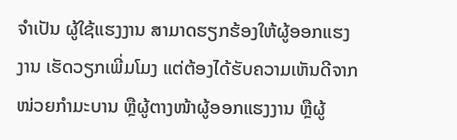ຈຳເປັນ ຜູ້ໃຊ້ແຮງງານ ສາມາດຮຽກຮ້ອງໃຫ້ຜູ້ອອກແຮງງານ ເຮັດວຽກເພີ່ມໂມງ ແຕ່ຕ້ອງໄດ້ຮັບຄວາມເຫັນດີຈາກໜ່ວຍກຳມະບານ ຫຼືຜູ້ຕາງໜ້າຜູ້ອອກແຮງງານ ຫຼືຜູ້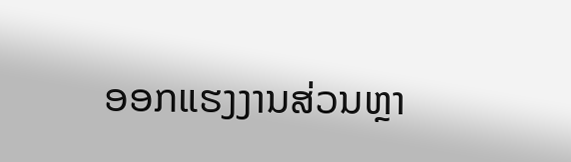ອອກແຮງງານສ່ວນຫຼາ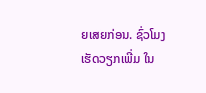ຍເສຍກ່ອນ. ຊົ່ວໂມງເຮັດວຽກເພີ່ມ ໃນ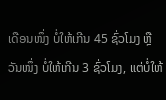ເດືອນໜຶ່ງ ບໍ່ໃຫ້ເກີນ 45 ຊົ່ວໂມງ ຫຼື ວັນໜຶ່ງ ບໍ່ໃຫ້ເກີນ 3 ຊົ່ວໂມງ, ແຕ່ບໍ່ໃຫ້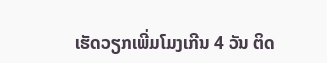ເຮັດວຽກເພີ່ມໂມງເກີນ 4 ວັນ ຕິດ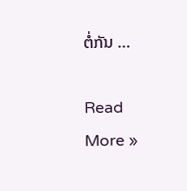ຕໍ່ກັນ …

Read More »